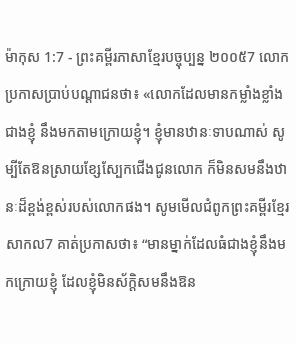ម៉ាកុស 1:7 - ព្រះគម្ពីរភាសាខ្មែរបច្ចុប្បន្ន ២០០៥7 លោកប្រកាសប្រាប់បណ្ដាជនថា៖ «លោកដែលមានកម្លាំងខ្លាំងជាងខ្ញុំ នឹងមកតាមក្រោយខ្ញុំ។ ខ្ញុំមានឋានៈទាបណាស់ សូម្បីតែឱនស្រាយខ្សែស្បែកជើងជូនលោក ក៏មិនសមនឹងឋានៈដ៏ខ្ពង់ខ្ពស់របស់លោកផង។ សូមមើលជំពូកព្រះគម្ពីរខ្មែរសាកល7 គាត់ប្រកាសថា៖ “មានម្នាក់ដែលធំជាងខ្ញុំនឹងមកក្រោយខ្ញុំ ដែលខ្ញុំមិនស័ក្ដិសមនឹងឱន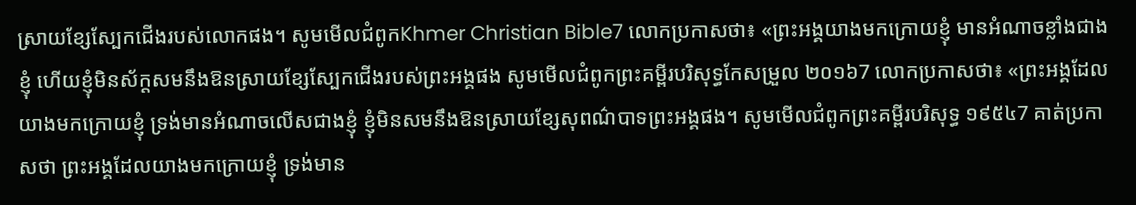ស្រាយខ្សែស្បែកជើងរបស់លោកផង។ សូមមើលជំពូកKhmer Christian Bible7 លោកប្រកាសថា៖ «ព្រះអង្គយាងមកក្រោយខ្ញុំ មានអំណាចខ្លាំងជាងខ្ញុំ ហើយខ្ញុំមិនស័ក្ដសមនឹងឱនស្រាយខ្សែស្បែកជើងរបស់ព្រះអង្គផង សូមមើលជំពូកព្រះគម្ពីរបរិសុទ្ធកែសម្រួល ២០១៦7 លោកប្រកាសថា៖ «ព្រះអង្គដែលយាងមកក្រោយខ្ញុំ ទ្រង់មានអំណាចលើសជាងខ្ញុំ ខ្ញុំមិនសមនឹងឱនស្រាយខ្សែសុពណ៌បាទព្រះអង្គផង។ សូមមើលជំពូកព្រះគម្ពីរបរិសុទ្ធ ១៩៥៤7 គាត់ប្រកាសថា ព្រះអង្គដែលយាងមកក្រោយខ្ញុំ ទ្រង់មាន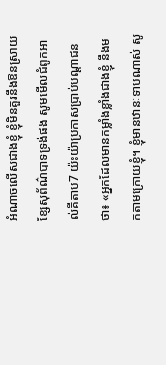អំណាចលើសជាងខ្ញុំ ខ្ញុំមិនគួរនឹងឱនស្រាយខ្សែសុព័ណ៌បាទទ្រង់ផង សូមមើលជំពូកអាល់គីតាប7 យ៉ះយ៉ាប្រកាសប្រាប់បណ្ដាជនថា៖ «អ្នកដែលមានកម្លាំងខ្លាំងជាងខ្ញុំ នឹងមកតាមក្រោយខ្ញុំ។ ខ្ញុំមានឋានៈទាបណាស់ សូ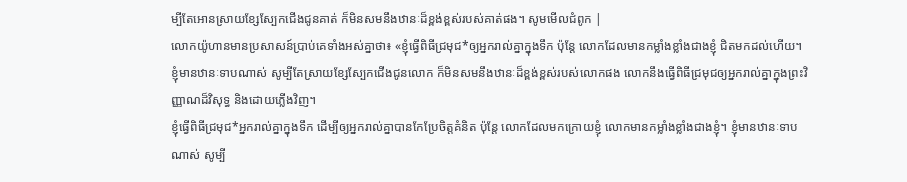ម្បីតែអោនស្រាយខ្សែស្បែកជើងជូនគាត់ ក៏មិនសមនឹងឋានៈដ៏ខ្ពង់ខ្ពស់របស់គាត់ផង។ សូមមើលជំពូក |
លោកយ៉ូហានមានប្រសាសន៍ប្រាប់គេទាំងអស់គ្នាថា៖ «ខ្ញុំធ្វើពិធីជ្រមុជ*ឲ្យអ្នករាល់គ្នាក្នុងទឹក ប៉ុន្តែ លោកដែលមានកម្លាំងខ្លាំងជាងខ្ញុំ ជិតមកដល់ហើយ។ ខ្ញុំមានឋានៈទាបណាស់ សូម្បីតែស្រាយខ្សែស្បែកជើងជូនលោក ក៏មិនសមនឹងឋានៈដ៏ខ្ពង់ខ្ពស់របស់លោកផង លោកនឹងធ្វើពិធីជ្រមុជឲ្យអ្នករាល់គ្នាក្នុងព្រះវិញ្ញាណដ៏វិសុទ្ធ និងដោយភ្លើងវិញ។
ខ្ញុំធ្វើពិធីជ្រមុជ*អ្នករាល់គ្នាក្នុងទឹក ដើម្បីឲ្យអ្នករាល់គ្នាបានកែប្រែចិត្តគំនិត ប៉ុន្តែ លោកដែលមកក្រោយខ្ញុំ លោកមានកម្លាំងខ្លាំងជាងខ្ញុំ។ ខ្ញុំមានឋានៈទាបណាស់ សូម្បី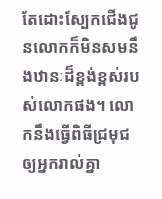តែដោះស្បែកជើងជូនលោកក៏មិនសមនឹងឋានៈដ៏ខ្ពង់ខ្ពស់របស់លោកផង។ លោកនឹងធ្វើពិធីជ្រមុជឲ្យអ្នករាល់គ្នា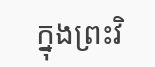ក្នុងព្រះវិ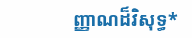ញ្ញាណដ៏វិសុទ្ធ*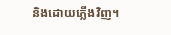និងដោយភ្លើងវិញ។